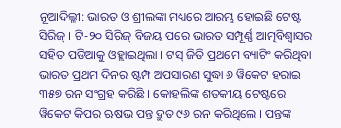ନୂଆଦିଲ୍ଳୀ: ଭାରତ ଓ ଶ୍ରୀଲଙ୍କା ମଧ୍ୟରେ ଆରମ୍ଭ ହୋଇଛି ଟେଷ୍ଟ ସିରିଜ୍ । ଟି-୨୦ ସିରିଜ୍ ବିଜୟ ପରେ ଭାରତ ସମ୍ପୂର୍ଣ୍ଣ ଆତ୍ମବିଶ୍ୱାସର ସହିତ ପଡିଆକୁ ଓହ୍ଲାଇଥିଲା । ଟସ୍ ଜିତି ପ୍ରଥମେ ବ୍ୟାଟିଂ କରିଥିବା ଭାରତ ପ୍ରଥମ ଦିନର ଷ୍ଟମ୍ପ ଅପସାରଣ ସୁଦ୍ଧା ୬ ୱିକେଟ ହରାଇ ୩୫୭ ରନ ସଂଗ୍ରହ କରିଛି । କୋହଲିଙ୍କ ଶତକୀୟ ଟେଷ୍ଟରେ ୱିକେଟ କିପର ଋଷଭ ପନ୍ତ ଦ୍ରୁତ ୯୬ ରନ କରିଥିଲେ । ପନ୍ତଙ୍କ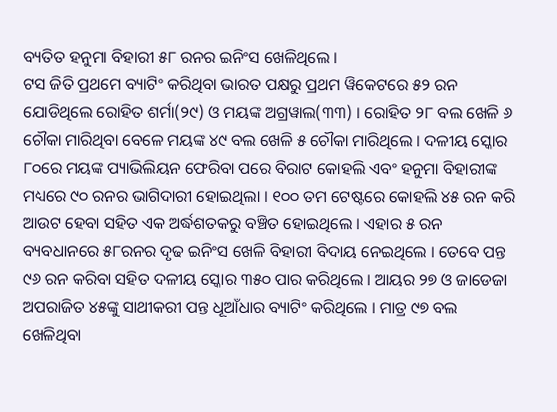ବ୍ୟତିତ ହନୁମା ବିହାରୀ ୫୮ ରନର ଇନିଂସ ଖେଳିଥିଲେ ।
ଟସ ଜିତି ପ୍ରଥମେ ବ୍ୟାଟିଂ କରିଥିବା ଭାରତ ପକ୍ଷରୁ ପ୍ରଥମ ୱିକେଟରେ ୫୨ ରନ ଯୋଡିଥିଲେ ରୋହିତ ଶର୍ମା(୨୯) ଓ ମୟଙ୍କ ଅଗ୍ରୱାଲ(୩୩) । ରୋହିତ ୨୮ ବଲ ଖେଳି ୬ ଚୌକା ମାରିଥିବା ବେଳେ ମୟଙ୍କ ୪୯ ବଲ ଖେଳି ୫ ଚୌକା ମାରିଥିଲେ । ଦଳୀୟ ସ୍କୋର ୮୦ରେ ମୟଙ୍କ ପ୍ୟାଭିଲିୟନ ଫେରିବା ପରେ ବିରାଟ କୋହଲି ଏବଂ ହନୁମା ବିହାରୀଙ୍କ ମଧ୍ୟରେ ୯୦ ରନର ଭାଗିଦାରୀ ହୋଇଥିଲା । ୧୦୦ ତମ ଟେଷ୍ଟରେ କୋହଲି ୪୫ ରନ କରି ଆଉଟ ହେବା ସହିତ ଏକ ଅର୍ଦ୍ଧଶତକରୁ ବଞ୍ଚିତ ହୋଇଥିଲେ । ଏହାର ୫ ରନ ବ୍ୟବଧାନରେ ୫୮ରନର ଦୃଢ ଇନିଂସ ଖେଳି ବିହାରୀ ବିଦାୟ ନେଇଥିଲେ । ତେବେ ପନ୍ତ ୯୬ ରନ କରିବା ସହିତ ଦଳୀୟ ସ୍କୋର ୩୫୦ ପାର କରିଥିଲେ । ଆୟର ୨୭ ଓ ଜାଡେଜା ଅପରାଜିତ ୪୫ଙ୍କୁ ସାଥୀକରୀ ପନ୍ତ ଧୂଆଁଧାର ବ୍ୟାଟିଂ କରିଥିଲେ । ମାତ୍ର ୯୭ ବଲ ଖେଳିଥିବା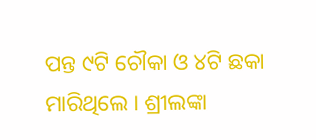ପନ୍ତ ୯ଟି ଚୌକା ଓ ୪ଟି ଛକା ମାରିଥିଲେ । ଶ୍ରୀଲଙ୍କା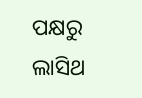ପକ୍ଷରୁ ଲାସିଥ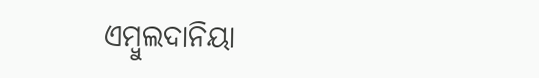ଏମ୍ବୁଲଦାନିୟା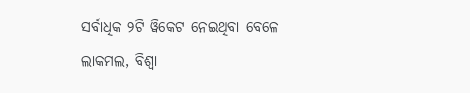ସର୍ବାଧିକ ୨ଟି ୱିକେଟ ନେଇଥିବା ବେଳେ ଲାକମଲ, ବିଶ୍ୱା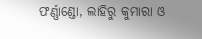ଫର୍ଣ୍ଣାଣ୍ଡୋ, ଲାହିରୁ କୁମାରା ଓ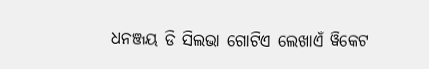ଧନଞ୍ଜୟ ଡି ସିଲଭା ଗୋଟିଏ ଲେଖାଏଁ ୱିକେଟ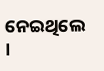ନେଇଥିଲେ ।